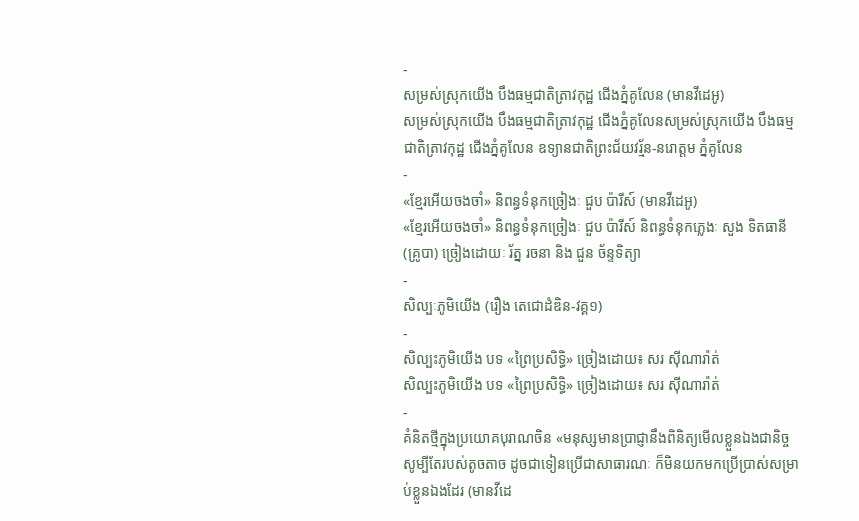-
សម្រស់ស្រុកយើង បឹងធម្មជាតិត្រាវកុដ្ឋ ជើងភ្នំគូលែន (មានវីដេអូ)
សម្រស់ស្រុកយើង បឹងធម្មជាតិត្រាវកុដ្ឋ ជើងភ្នំគូលែនសម្រស់ស្រុកយើង បឹងធម្មជាតិត្រាវកុដ្ឋ ជើងភ្នំគូលែន ឧទ្យានជាតិព្រះជ័យវរ្ម័ន-នរោត្តម ភ្នំគូលែន
-
«ខ្មែរអើយចងចាំ» និពន្ធទំនុកច្រៀងៈ ជួប ប៉ារីស៍ (មានវីដេអូ)
«ខ្មែរអើយចងចាំ» និពន្ធទំនុកច្រៀងៈ ជួប ប៉ារីស៍ និពន្ធទំនុកភ្លេងៈ សួង ទិតធានី (គ្រូបា) ច្រៀងដោយៈ រ័ត្ន រចនា និង ជួន ច័ន្ទទិត្យា
-
សិល្បៈភូមិយើង (រឿង តេជោដំឌិន-វគ្គ១)
-
សិល្បះភូមិយើង បទ «ព្រៃប្រសិទ្ធិ» ច្រៀងដោយ៖ សរ ស៊ីណារ៉ាត់
សិល្បះភូមិយើង បទ «ព្រៃប្រសិទ្ធិ» ច្រៀងដោយ៖ សរ ស៊ីណារ៉ាត់
-
គំនិតថ្មីក្នុងប្រយោគបុរាណចិន «មនុស្សមានប្រាជ្ញានឹងពិនិត្យមើលខ្លួនឯងជានិច្ច សូម្បីតែរបស់តូចតាច ដូចជាទៀនប្រើជាសាធារណៈ ក៏មិនយកមកប្រើប្រាស់សម្រាប់ខ្លួនឯងដែរ (មានវីដេ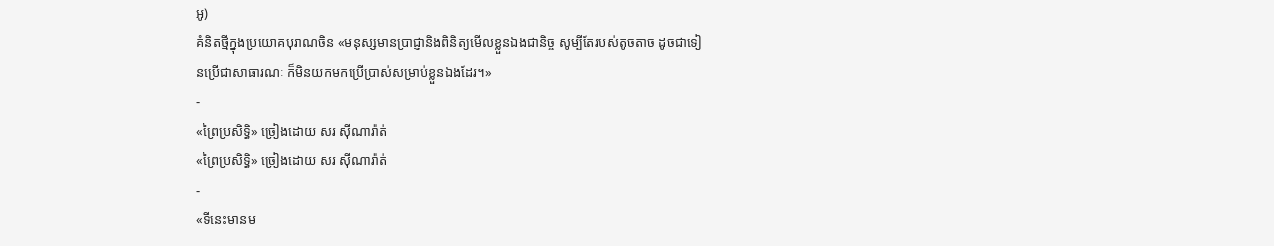អូ)
គំនិតថ្មីក្នុងប្រយោគបុរាណចិន «មនុស្សមានប្រាជ្ញានិងពិនិត្យមើលខ្លួនឯងជានិច្ច សូម្បីតែរបស់តូចតាច ដូចជាទៀនប្រើជាសាធារណៈ ក៏មិនយកមកប្រើប្រាស់សម្រាប់ខ្លួនឯងដែរ។»
-
«ព្រៃប្រសិទ្ធិ» ច្រៀងដោយ សរ ស៊ីណារ៉ាត់
«ព្រៃប្រសិទ្ធិ» ច្រៀងដោយ សរ ស៊ីណារ៉ាត់
-
«ទីនេះមានម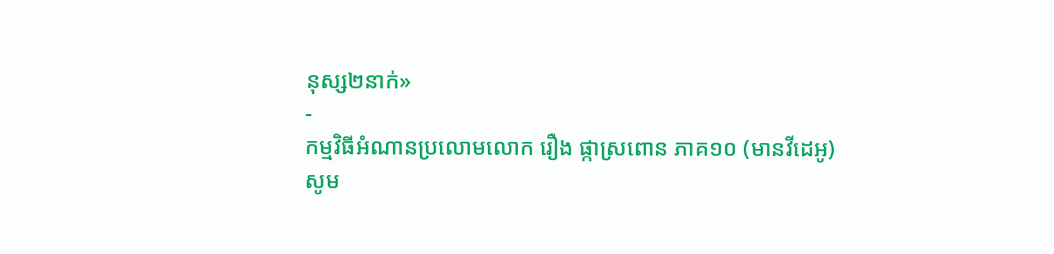នុស្ស២នាក់»
-
កម្មវិធីអំណានប្រលោមលោក រឿង ផ្កាស្រពោន ភាគ១០ (មានវីដេអូ)
សូម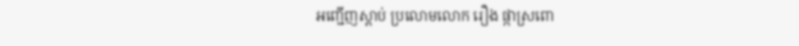អញ្ជើញស្តាប់ ប្រលោមលោក រឿង ផ្កាស្រពោ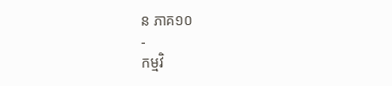ន ភាគ១០
-
កម្មវិ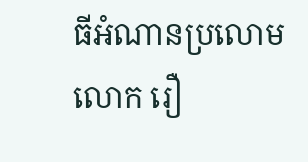ធីអំណានប្រលោមលោក រឿ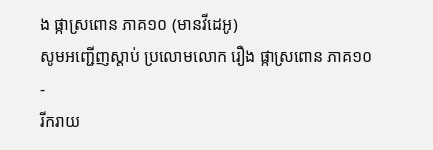ង ផ្កាស្រពោន ភាគ១០ (មានវីដេអូ)
សូមអញ្ជើញស្តាប់ ប្រលោមលោក រឿង ផ្កាស្រពោន ភាគ១០
-
រីករាយ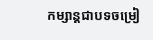កម្សាន្តជាបទចម្រៀ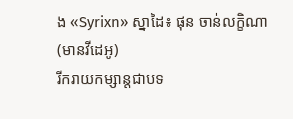ង «Syrixn» ស្នាដៃ៖ ផុន ចាន់លក្ខិណា (មានវីដេអូ)
រីករាយកម្សាន្តជាបទ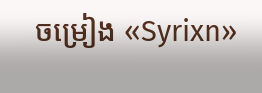ចម្រៀង «Syrixn»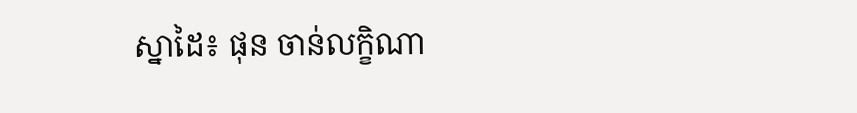ស្នាដៃ៖ ផុន ចាន់លក្ខិណា